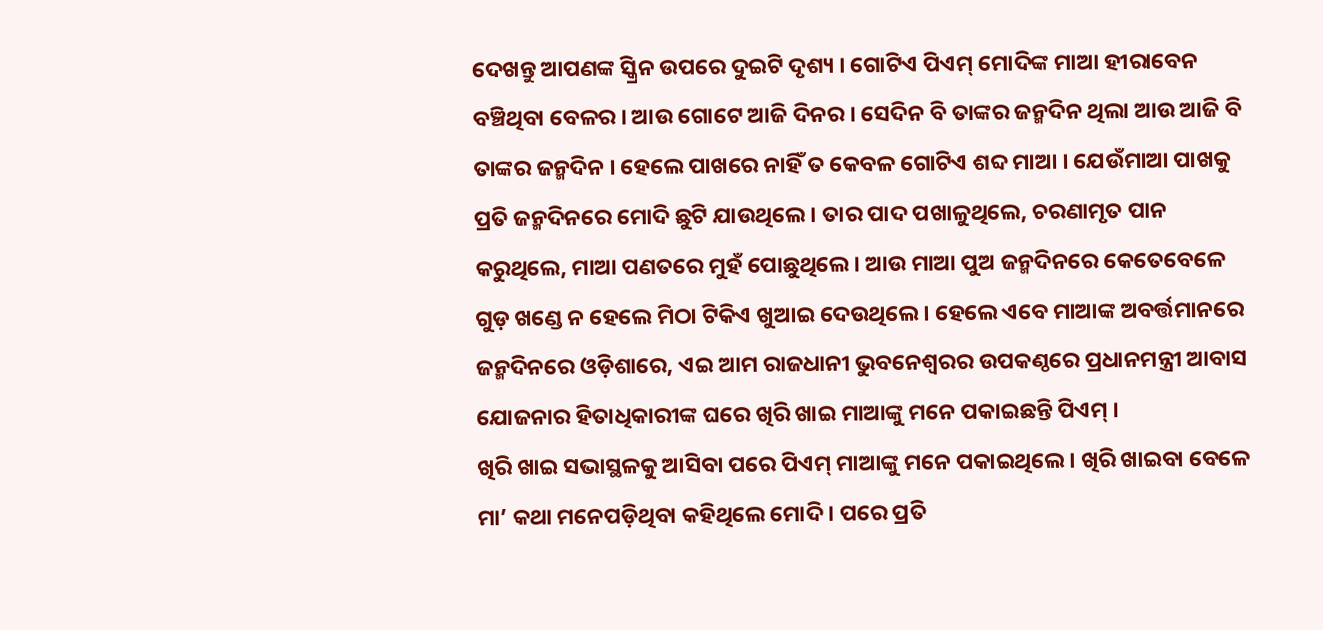ଦେଖନ୍ତୁ ଆପଣଙ୍କ ସ୍କ୍ରିନ ଉପରେ ଦୁଇଟି ଦୃଶ୍ୟ । ଗୋଟିଏ ପିଏମ୍ ମୋଦିଙ୍କ ମାଆ ହୀରାବେନ ବଞ୍ଚିଥିବା ବେଳର । ଆଉ ଗୋଟେ ଆଜି ଦିନର । ସେଦିନ ବି ତାଙ୍କର ଜନ୍ମଦିନ ଥିଲା ଆଉ ଆଜି ବି ତାଙ୍କର ଜନ୍ମଦିନ । ହେଲେ ପାଖରେ ନାହିଁ ତ କେବଳ ଗୋଟିଏ ଶବ୍ଦ ମାଆ । ଯେଉଁମାଆ ପାଖକୁ ପ୍ରତି ଜନ୍ମଦିନରେ ମୋଦି ଛୁଟି ଯାଉଥିଲେ । ତାର ପାଦ ପଖାଳୁଥିଲେ, ଚରଣାମୃତ ପାନ କରୁଥିଲେ, ମାଆ ପଣତରେ ମୁହଁ ପୋଛୁଥିଲେ । ଆଉ ମାଆ ପୁଅ ଜନ୍ମଦିନରେ କେତେବେଳେ ଗୁଡ଼ ଖଣ୍ଡେ ନ ହେଲେ ମିଠା ଟିକିଏ ଖୁଆଇ ଦେଉଥିଲେ । ହେଲେ ଏବେ ମାଆଙ୍କ ଅବର୍ତ୍ତମାନରେ ଜନ୍ମଦିନରେ ଓଡ଼ିଶାରେ, ଏଇ ଆମ ରାଜଧାନୀ ଭୁବନେଶ୍ବରର ଉପକଣ୍ଠରେ ପ୍ରଧାନମନ୍ତ୍ରୀ ଆବାସ ଯୋଜନାର ହିତାଧିକାରୀଙ୍କ ଘରେ ଖିରି ଖାଇ ମାଆଙ୍କୁ ମନେ ପକାଇଛନ୍ତି ପିଏମ୍ ।
ଖିରି ଖାଇ ସଭାସ୍ଥଳକୁ ଆସିବା ପରେ ପିଏମ୍ ମାଆଙ୍କୁ ମନେ ପକାଇଥିଲେ । ଖିରି ଖାଇବା ବେଳେ ମା’ କଥା ମନେପଡ଼ିଥିବା କହିଥିଲେ ମୋଦି । ପରେ ପ୍ରତି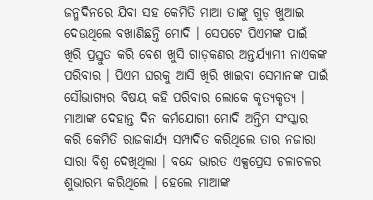ଜନ୍ମଦିନରେ ଯିବା ସହ କେମିତି ମାଆ ତାଙ୍କୁ ଗୁଡ଼ ଖୁଆଇ ଦେଉଥିଲେ ବଖାଣିଛନ୍ତି ମୋଦି । ସେପଟେ ପିଏମଙ୍କ ପାଇଁ ଖିରି ପ୍ରସ୍ତୁତ କରି ବେଶ ଖୁସି ଗାଡ଼କଣର ଅନ୍ତର୍ଯ୍ୟାମୀ ନାଏକଙ୍କ ପରିବାର । ପିଏମ ଘରକୁ ଆସି ଖିରି ଖାଇବା ସେମାନଙ୍କ ପାଇଁ ସୌଭାଗ୍ୟର ବିଷୟ କହି ପରିବାର ଲୋକେ କୃତ୍ୟକୃତ୍ୟ ।
ମାଆଙ୍କ ଦେହାନ୍ତ ଦିନ କର୍ମଯୋଗୀ ମୋଦି ଅନ୍ତିମ ସଂସ୍କାର କରି କେମିତି ରାଜକାର୍ଯ୍ୟ ସମ୍ପାଦିତ କରିଥିଲେ ତାର ନଜାରା ସାରା ବିଶ୍ବ ଦେଖିଥିଲା । ବନ୍ଦେ ଭାରତ ଏକ୍ସପ୍ରେସ ଚଳାଚଳର ଶୁଭାରମ୍ଭ କରିଥିଲେ । ହେଲେ ମାଆଙ୍କ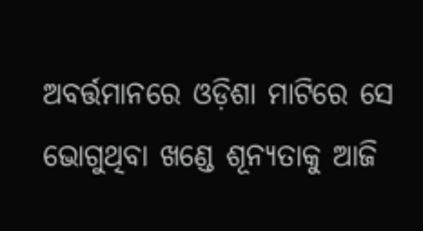ଅବର୍ତ୍ତମାନରେ ଓଡ଼ିଶା ମାଟିରେ ସେ ଭୋଗୁଥିବା ଖଣ୍ଡେ ଶୂନ୍ୟତାକୁ ଆଜି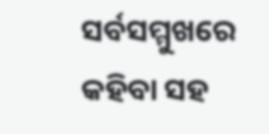ସର୍ବସମ୍ମୁଖରେ କହିବା ସହ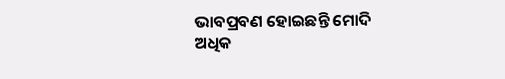ଭାବପ୍ରବଣ ହୋଇଛନ୍ତି ମୋଦି
ଅଧିକ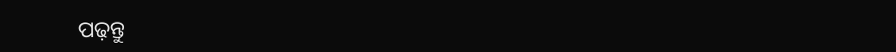ପଢ଼ନ୍ତୁ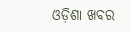ଓଡ଼ିଶା ଖବର